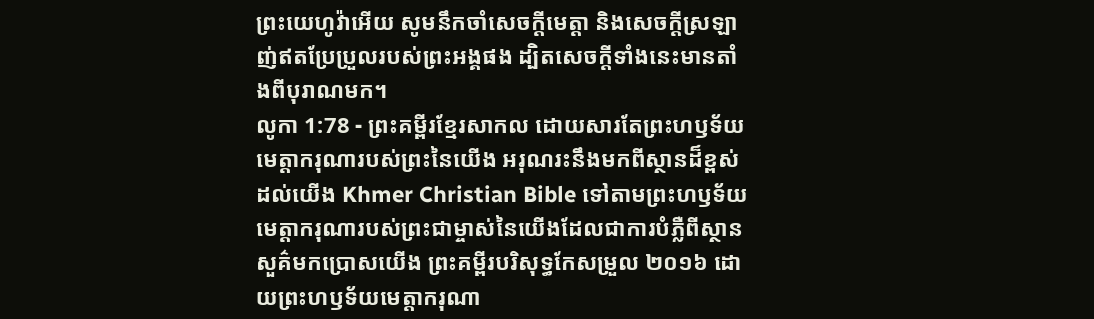ព្រះយេហូវ៉ាអើយ សូមនឹកចាំសេចក្ដីមេត្តា និងសេចក្ដីស្រឡាញ់ឥតប្រែប្រួលរបស់ព្រះអង្គផង ដ្បិតសេចក្ដីទាំងនេះមានតាំងពីបុរាណមក។
លូកា 1:78 - ព្រះគម្ពីរខ្មែរសាកល ដោយសារតែព្រះហឫទ័យមេត្តាករុណារបស់ព្រះនៃយើង អរុណរះនឹងមកពីស្ថានដ៏ខ្ពស់ដល់យើង Khmer Christian Bible ទៅតាមព្រះហឫទ័យមេត្ដាករុណារបស់ព្រះជាម្ចាស់នៃយើងដែលជាការបំភ្លឺពីស្ថានសួគ៌មកប្រោសយើង ព្រះគម្ពីរបរិសុទ្ធកែសម្រួល ២០១៦ ដោយព្រះហឫទ័យមេត្តាករុណា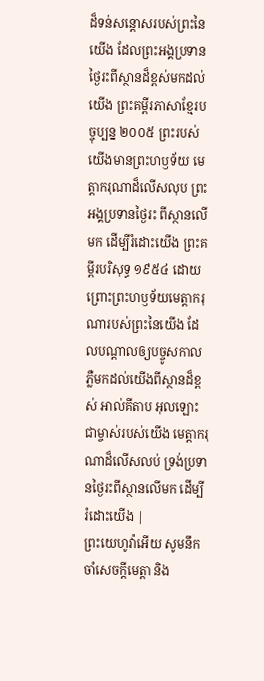ដ៏ទន់សន្ដោសរបស់ព្រះនៃយើង ដែលព្រះអង្គប្រទានថ្ងៃរះពីស្ថានដ៏ខ្ពស់មកដល់យើង ព្រះគម្ពីរភាសាខ្មែរបច្ចុប្បន្ន ២០០៥ ព្រះរបស់យើងមានព្រះហឫទ័យ មេត្តាករុណាដ៏លើសលុប ព្រះអង្គប្រទានថ្ងៃរះ ពីស្ថានលើមក ដើម្បីរំដោះយើង ព្រះគម្ពីរបរិសុទ្ធ ១៩៥៤ ដោយព្រោះព្រះហឫទ័យមេត្តាករុណារបស់ព្រះនៃយើង ដែលបណ្តាលឲ្យបច្ចូសកាល ភ្លឺមកដល់យើងពីស្ថានដ៏ខ្ពស់ អាល់គីតាប អុលឡោះជាម្ចាស់របស់យើង មេត្ដាករុណាដ៏លើសលប់ ទ្រង់ប្រទានថ្ងៃរះពីស្ថានលើមក ដើម្បីរំដោះយើង |
ព្រះយេហូវ៉ាអើយ សូមនឹកចាំសេចក្ដីមេត្តា និង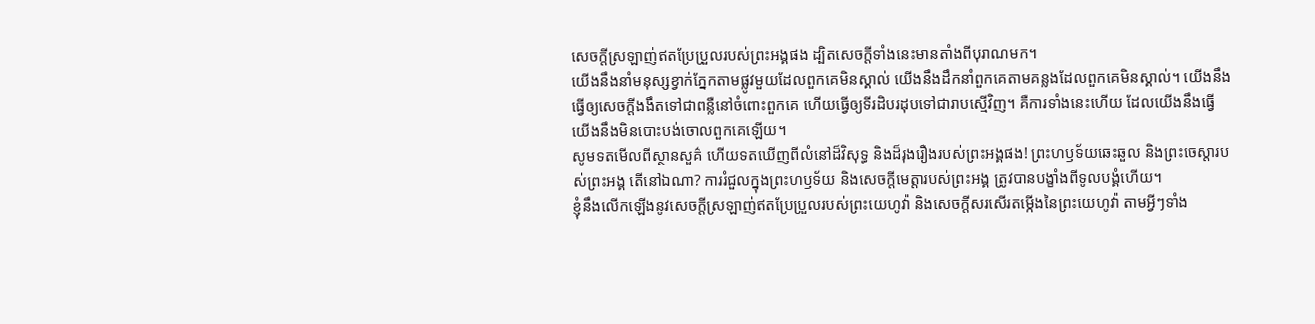សេចក្ដីស្រឡាញ់ឥតប្រែប្រួលរបស់ព្រះអង្គផង ដ្បិតសេចក្ដីទាំងនេះមានតាំងពីបុរាណមក។
យើងនឹងនាំមនុស្សខ្វាក់ភ្នែកតាមផ្លូវមួយដែលពួកគេមិនស្គាល់ យើងនឹងដឹកនាំពួកគេតាមគន្លងដែលពួកគេមិនស្គាល់។ យើងនឹងធ្វើឲ្យសេចក្ដីងងឹតទៅជាពន្លឺនៅចំពោះពួកគេ ហើយធ្វើឲ្យទីរដិបរដុបទៅជារាបស្មើវិញ។ គឺការទាំងនេះហើយ ដែលយើងនឹងធ្វើ យើងនឹងមិនបោះបង់ចោលពួកគេឡើយ។
សូមទតមើលពីស្ថានសួគ៌ ហើយទតឃើញពីលំនៅដ៏វិសុទ្ធ និងដ៏រុងរឿងរបស់ព្រះអង្គផង! ព្រះហឫទ័យឆេះឆួល និងព្រះចេស្ដារបស់ព្រះអង្គ តើនៅឯណា? ការរំជួលក្នុងព្រះហឫទ័យ និងសេចក្ដីមេត្តារបស់ព្រះអង្គ ត្រូវបានបង្ខាំងពីទូលបង្គំហើយ។
ខ្ញុំនឹងលើកឡើងនូវសេចក្ដីស្រឡាញ់ឥតប្រែប្រួលរបស់ព្រះយេហូវ៉ា និងសេចក្ដីសរសើរតម្កើងនៃព្រះយេហូវ៉ា តាមអ្វីៗទាំង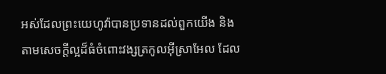អស់ដែលព្រះយេហូវ៉ាបានប្រទានដល់ពួកយើង និងតាមសេចក្ដីល្អដ៏ធំចំពោះវង្សត្រកូលអ៊ីស្រាអែល ដែល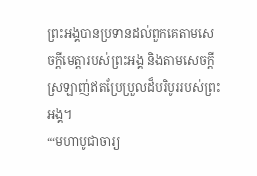ព្រះអង្គបានប្រទានដល់ពួកគេតាមសេចក្ដីមេត្តារបស់ព្រះអង្គ និងតាមសេចក្ដីស្រឡាញ់ឥតប្រែប្រួលដ៏បរិបូររបស់ព្រះអង្គ។
“‘មហាបូជាចារ្យ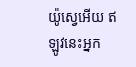យ៉ូស្វេអើយ ឥឡូវនេះអ្នក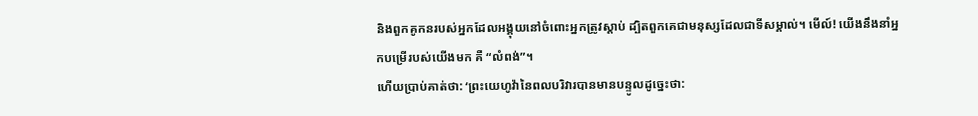និងពួកគូកនរបស់អ្នកដែលអង្គុយនៅចំពោះអ្នកត្រូវស្ដាប់ ដ្បិតពួកគេជាមនុស្សដែលជាទីសម្គាល់។ មើល៍! យើងនឹងនាំអ្នកបម្រើរបស់យើងមក គឺ “លំពង់”។
ហើយប្រាប់គាត់ថា: ‘ព្រះយេហូវ៉ានៃពលបរិវារបានមានបន្ទូលដូច្នេះថា: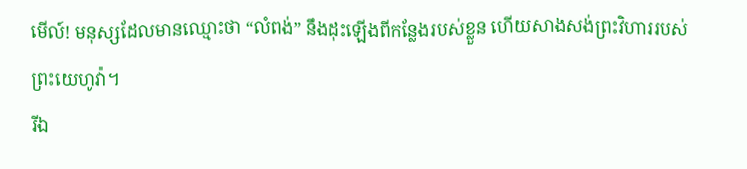មើល៍! មនុស្សដែលមានឈ្មោះថា “លំពង់” នឹងដុះឡើងពីកន្លែងរបស់ខ្លួន ហើយសាងសង់ព្រះវិហាររបស់ព្រះយេហូវ៉ា។
រីឯ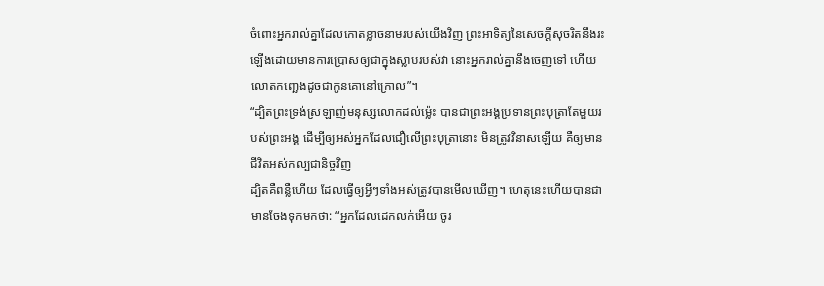ចំពោះអ្នករាល់គ្នាដែលកោតខ្លាចនាមរបស់យើងវិញ ព្រះអាទិត្យនៃសេចក្ដីសុចរិតនឹងរះឡើងដោយមានការប្រោសឲ្យជាក្នុងស្លាបរបស់វា នោះអ្នករាល់គ្នានឹងចេញទៅ ហើយលោតកញ្ឆេងដូចជាកូនគោនៅក្រោល”។
“ដ្បិតព្រះទ្រង់ស្រឡាញ់មនុស្សលោកដល់ម្ល៉េះ បានជាព្រះអង្គប្រទានព្រះបុត្រាតែមួយរបស់ព្រះអង្គ ដើម្បីឲ្យអស់អ្នកដែលជឿលើព្រះបុត្រានោះ មិនត្រូវវិនាសឡើយ គឺឲ្យមានជីវិតអស់កល្បជានិច្ចវិញ
ដ្បិតគឺពន្លឺហើយ ដែលធ្វើឲ្យអ្វីៗទាំងអស់ត្រូវបានមើលឃើញ។ ហេតុនេះហើយបានជាមានចែងទុកមកថា: “អ្នកដែលដេកលក់អើយ ចូរ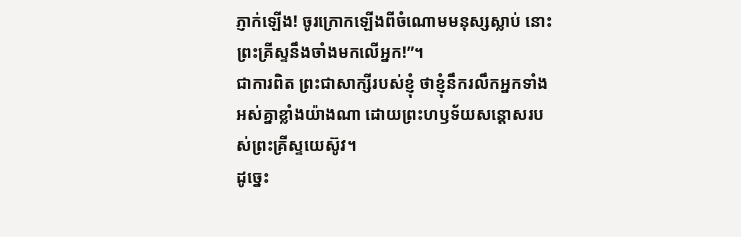ភ្ញាក់ឡើង! ចូរក្រោកឡើងពីចំណោមមនុស្សស្លាប់ នោះព្រះគ្រីស្ទនឹងចាំងមកលើអ្នក!”។
ជាការពិត ព្រះជាសាក្សីរបស់ខ្ញុំ ថាខ្ញុំនឹករលឹកអ្នកទាំងអស់គ្នាខ្លាំងយ៉ាងណា ដោយព្រះហឫទ័យសន្ដោសរបស់ព្រះគ្រីស្ទយេស៊ូវ។
ដូច្នេះ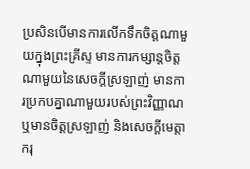ប្រសិនបើមានការលើកទឹកចិត្តណាមួយក្នុងព្រះគ្រីស្ទ មានការកម្សាន្តចិត្តណាមួយនៃសេចក្ដីស្រឡាញ់ មានការប្រកបគ្នាណាមួយរបស់ព្រះវិញ្ញាណ ឬមានចិត្តស្រឡាញ់ និងសេចក្ដីមេត្តាករុ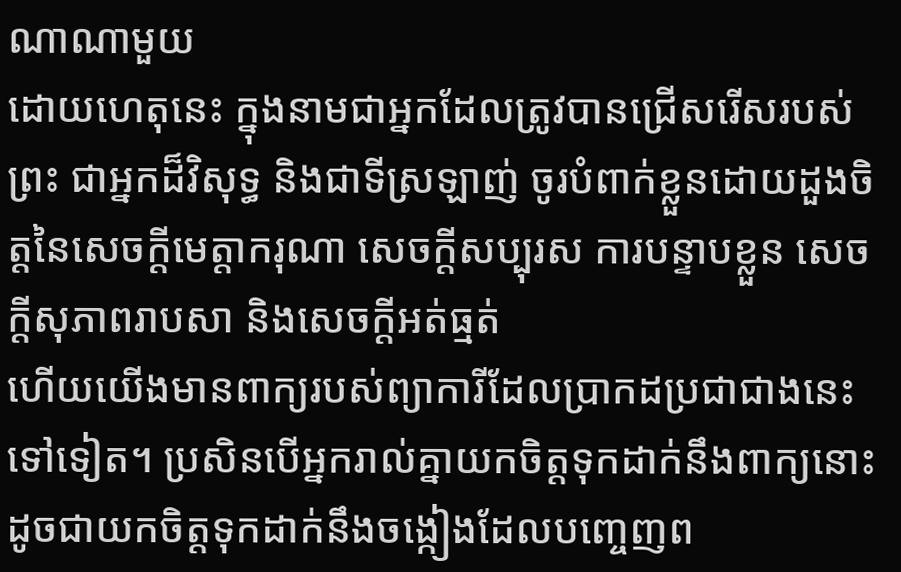ណាណាមួយ
ដោយហេតុនេះ ក្នុងនាមជាអ្នកដែលត្រូវបានជ្រើសរើសរបស់ព្រះ ជាអ្នកដ៏វិសុទ្ធ និងជាទីស្រឡាញ់ ចូរបំពាក់ខ្លួនដោយដួងចិត្តនៃសេចក្ដីមេត្តាករុណា សេចក្ដីសប្បុរស ការបន្ទាបខ្លួន សេចក្ដីសុភាពរាបសា និងសេចក្ដីអត់ធ្មត់
ហើយយើងមានពាក្យរបស់ព្យាការីដែលប្រាកដប្រជាជាងនេះទៅទៀត។ ប្រសិនបើអ្នករាល់គ្នាយកចិត្តទុកដាក់នឹងពាក្យនោះ ដូចជាយកចិត្តទុកដាក់នឹងចង្កៀងដែលបញ្ចេញព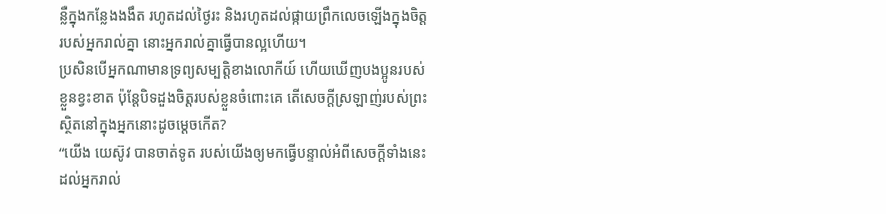ន្លឺក្នុងកន្លែងងងឹត រហូតដល់ថ្ងៃរះ និងរហូតដល់ផ្កាយព្រឹកលេចឡើងក្នុងចិត្តរបស់អ្នករាល់គ្នា នោះអ្នករាល់គ្នាធ្វើបានល្អហើយ។
ប្រសិនបើអ្នកណាមានទ្រព្យសម្បត្តិខាងលោកីយ៍ ហើយឃើញបងប្អូនរបស់ខ្លួនខ្វះខាត ប៉ុន្តែបិទដួងចិត្តរបស់ខ្លួនចំពោះគេ តើសេចក្ដីស្រឡាញ់របស់ព្រះស្ថិតនៅក្នុងអ្នកនោះដូចម្ដេចកើត?
“យើង យេស៊ូវ បានចាត់ទូត របស់យើងឲ្យមកធ្វើបន្ទាល់អំពីសេចក្ដីទាំងនេះដល់អ្នករាល់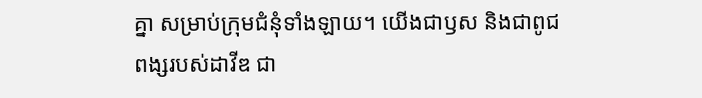គ្នា សម្រាប់ក្រុមជំនុំទាំងឡាយ។ យើងជាឫស និងជាពូជពង្សរបស់ដាវីឌ ជា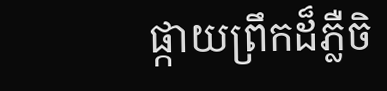ផ្កាយព្រឹកដ៏ភ្លឺចិ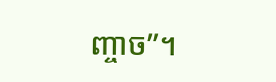ញ្ចាច”។